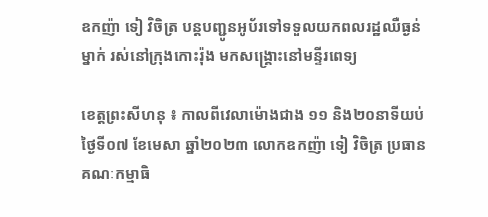ឧកញ៉ា ទៀ វិចិត្រ បន្តបញ្ជូនអូប័រទៅទទួលយកពលរដ្ឋឈឺធ្ងន់ម្នាក់ រស់នៅក្រុងកោះរ៉ុង មកសង្គ្រោះនៅមន្ទីរពេទ្យ

ខេត្តព្រះសីហនុ ៖ កាលពីវេលាម៉ោងជាង ១១ និង២០នាទីយប់ ថ្ងៃទី០៧ ខែមេសា ឆ្នាំ២០២៣ លោកឧកញ៉ា ទៀ វិចិត្រ ប្រធានគណៈកម្មាធិ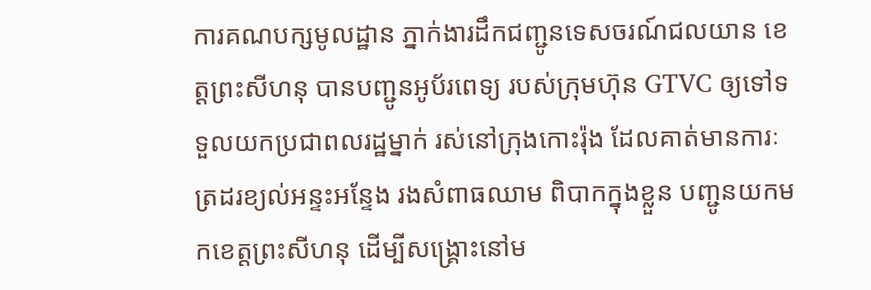ការគណបក្សមូលដ្ឋាន ភ្នាក់ងារដឹកជញ្ជូនទេសចរណ៍ជលយាន ខេត្តព្រះសីហនុ បានបញ្ជូនអូប័រពេទ្យ របស់ក្រុមហ៊ុន GTVC ឲ្យទៅទទួលយកប្រជាពលរដ្ឋម្នាក់ រស់នៅក្រុងកោះរ៉ុង ដែលគាត់មានការៈត្រដរខ្យល់អន្ទះអន្ទែង រងសំពាធឈាម ពិបាកក្នុងខ្លួន បញ្ជូនយកមកខេត្តព្រះសីហនុ ដើម្បីសង្គ្រោះនៅម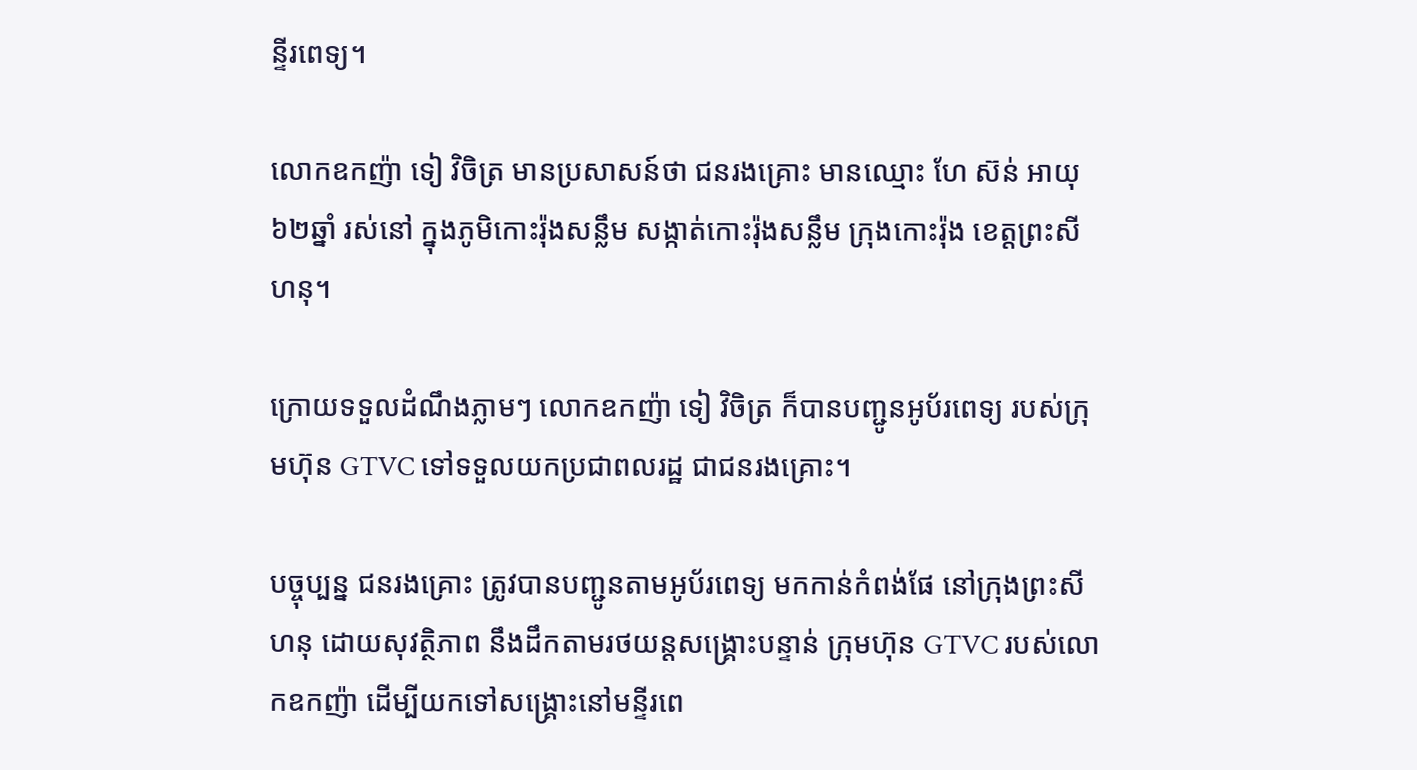ន្ទីរពេទ្យ។

លោកឧកញ៉ា ទៀ វិចិត្រ មានប្រសាសន៍ថា ជនរងគ្រោះ មានឈ្មោះ ហែ ស៊ន់ អាយុ ៦២ឆ្នាំ រស់នៅ ក្នុងភូមិកោះរ៉ុងសន្លឹម សង្កាត់កោះរ៉ុងសន្លឹម ក្រុងកោះរ៉ុង ខេត្តព្រះសីហនុ។

ក្រោយទទួលដំណឹងភ្លាមៗ លោកឧកញ៉ា ទៀ វិចិត្រ ក៏បានបញ្ជូនអូប័រពេទ្យ របស់ក្រុមហ៊ុន GTVC ទៅទទួលយកប្រជាពលរដ្ឋ ជាជនរងគ្រោះ។

បច្ចុប្បន្ន ជនរងគ្រោះ ត្រូវបានបញ្ជូនតាមអូប័រពេទ្យ មកកាន់កំពង់ផែ នៅក្រុងព្រះសីហនុ ដោយសុវត្ថិភាព នឹងដឹកតាមរថយន្តសង្គ្រោះបន្ទាន់ ក្រុមហ៊ុន GTVC របស់លោកឧកញ៉ា ដើម្បីយកទៅសង្គ្រោះនៅមន្ទីរពេ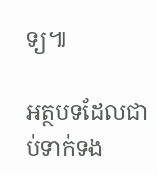ទ្យ៕

អត្ថបទដែលជាប់ទាក់ទង